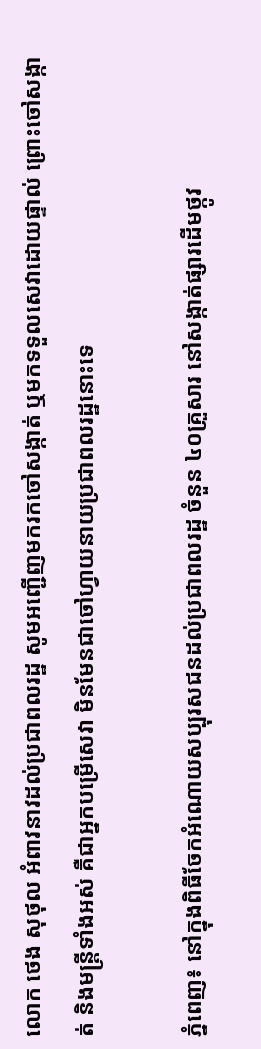លោក ថេង សុថុល អំពាវនាវដល់ប្រជាពលរដ្ឋ សូមអញ្ជើញមករកចៅសង្កាត់ ឬមកទទួលសេវាដោយផ្ទាល់ ព្រោះចៅសង្កាត់ និងមន្ត្រីទាំងអស់ គឺជាអ្នកបម្រើសេវា មិនមែនជាចៅហ្វាយនាយប្រជាពលរដ្ឋនោះទេ

ភ្នំពេញ៖ នៅក្នុងពិធីចែកអំណោយសប្បុរសជនដល់ប្រជាពលរដ្ឋ ចំនួន ៤០គ្រួសារ នៅសង្កាត់ផ្សារដើមថ្កូវ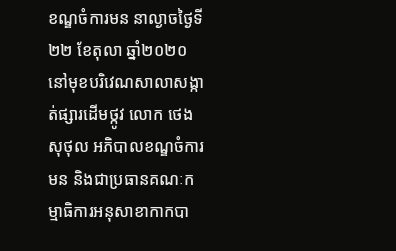ខណ្ឌចំការមន នាល្ងាចថ្ងៃទី២២ ខែតុលា ឆ្នាំ២០២០ នៅមុខបរិវេណសាលាសង្កាត់ផ្សារដើមថ្កូវ លោក ថេង សុថុល អភិបាលខណ្ឌចំការមន និងជាប្រធានគណៈកម្មាធិការអនុសាខាកាកបា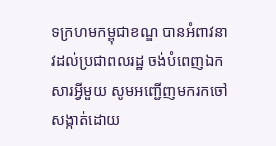ទក្រហមកម្ពុជាខណ្ឌ បានអំពាវនាវដល់ប្រជាពលរដ្ឋ ចង់បំពេញឯកសារអ្វីមួយ សូមអញ្ជើញមករកចៅសង្កាត់ដោយ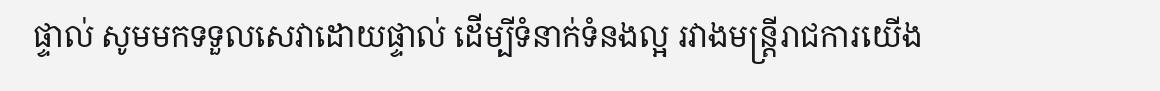ផ្ទាល់ សូមមកទទួលសេវាដោយផ្ទាល់ ដើម្បីទំនាក់ទំនងល្អ រវាងមន្ត្រីរាជការយើង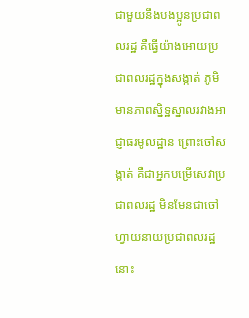ជាមួយនឹងបងប្អូនប្រជាពលរដ្ឋ គឺធ្វើយ៉ាងអោយប្រជាពលរដ្ឋក្នុងសង្កាត់ ភូមិ មានភាពស្និទ្ឋស្នាលរវាងអាជ្ញាធរមូលដ្ឋាន ព្រោះចៅសង្កាត់ គឺជាអ្នកបម្រើសេវាប្រជាពលរដ្ឋ មិនមែនជាចៅហ្វាយនាយប្រជាពលរដ្ឋនោះ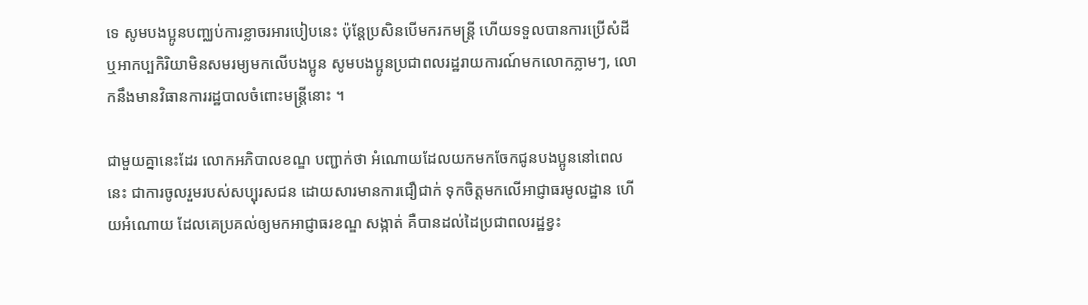ទេ សូមបងប្អូនបញ្ឈប់ការខ្លាចរអារបៀបនេះ ប៉ុន្តែប្រសិនបើមករកមន្ត្រី ហើយទទួលបានការប្រើសំដី ឬអាកប្បកិរិយាមិនសមរម្យមកលើបងប្អូន សូមបងប្អូនប្រជាពលរដ្ឋរាយការណ៍មកលោកភ្លាមៗ, លោកនឹងមានវិធានការរដ្ឋបាលចំពោះមន្ត្រីនោះ ។

ជាមួយគ្នានេះដែរ លោកអភិបាលខណ្ឌ បញ្ជាក់ថា អំណោយដែលយកមកចែកជូនបងប្អូននៅពេលនេះ ជាការចូលរួមរបស់សប្បុរសជន ដោយសារមានការជឿជាក់ ទុកចិត្តមកលើអាជ្ញាធរមូលដ្ឋាន ហើយអំណោយ ដែលគេប្រគល់ឲ្យមកអាជ្ញាធរខណ្ឌ សង្កាត់ គឺបានដល់ដៃប្រជាពលរដ្ឋខ្វះ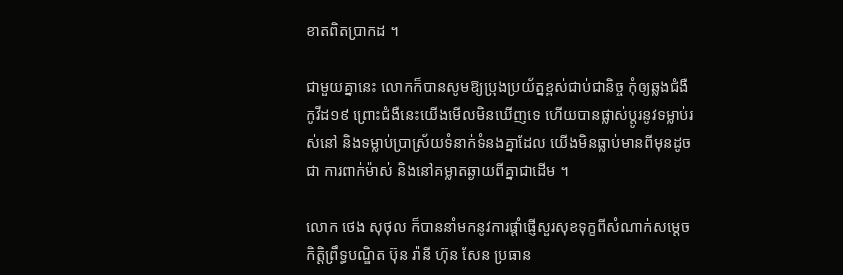ខាតពិតប្រាកដ ។

ជាមួយគ្នានេះ លោកក៏បានសូមឱ្យប្រុងប្រយ័ត្នខ្ពស់ជាប់ជានិច្ច កុំឲ្យឆ្លងជំងឺកូវីដ១៩ ព្រោះជំងឺនេះយើងមើលមិនឃើញទេ ហើយបានផ្លាស់ប្តូរនូវទម្លាប់រស់នៅ និងទម្លាប់ប្រាស្រ័យទំនាក់ទំនងគ្នាដែល យើងមិនធ្លាប់មានពីមុនដូចជា ការពាក់ម៉ាស់ និងនៅគម្លាតឆ្ងាយពីគ្នាជាដើម ។

លោក ថេង សុថុល ក៏បាននាំមកនូវការផ្ដាំផ្ញើសួរសុខទុក្ខពីសំណាក់សម្ដេចកិត្តិព្រឹទ្ធបណ្ឌិត ប៊ុន រ៉ានី ហ៊ុន សែន ប្រធាន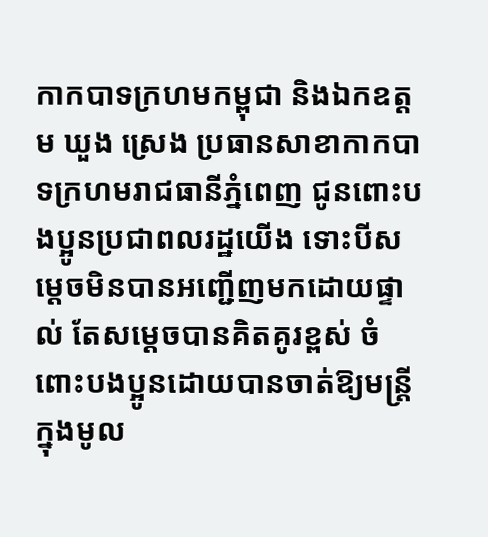កាកបាទក្រហមកម្ពុជា និងឯកឧត្តម ឃួង ស្រេង ប្រធានសាខាកាកបាទក្រហមរាជធានីភ្នំពេញ ជូនពោះបងប្អូនប្រជាពលរដ្ឋយើង ទោះបីសម្ដេចមិនបានអញ្ជើញមកដោយផ្ទាល់ តែសម្ដេចបានគិតគូរខ្ពស់ ចំពោះបងប្អូនដោយបានចាត់ឱ្យមន្ត្រីក្នុងមូល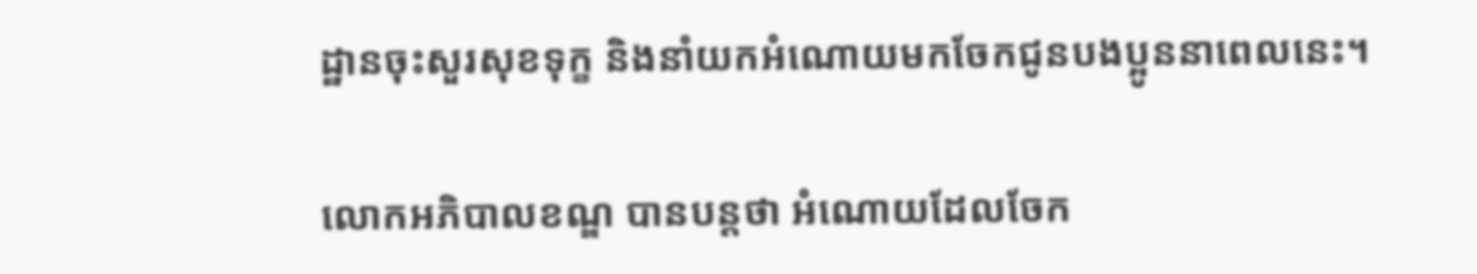ដ្ឋានចុះសួរសុខទុក្ខ និងនាំយកអំណោយមកចែកជូនបងប្អូននាពេលនេះ។

លោកអភិបាលខណ្ឌ បានបន្តថា អំណោយដែលចែក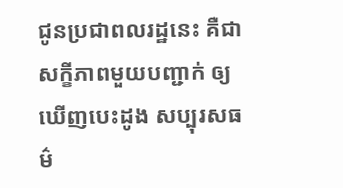ជូនប្រជាពលរដ្ឋនេះ គឺជាសក្ខីភាពមួយបញ្ជាក់ ឲ្យឃើញបេះដូង សប្បុរសធម៌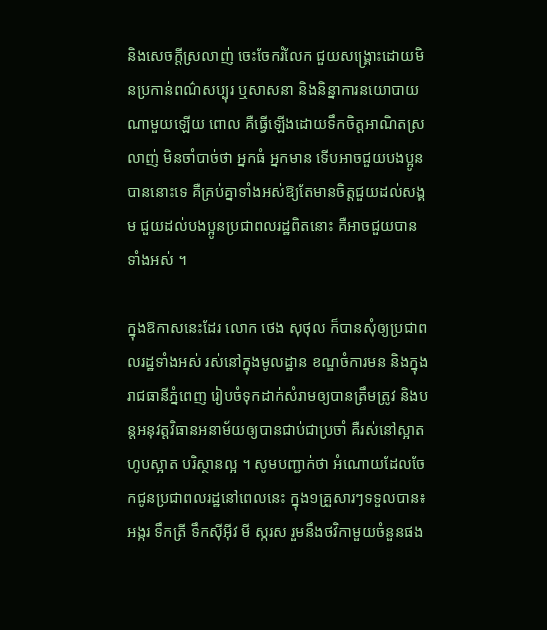និងសេចក្តីស្រលាញ់ ចេះចែករំលែក ជួយសង្គ្រោះដោយមិនប្រកាន់ពណ៌សប្បុរ ឬសាសនា និងនិន្នាការនយោបាយណាមួយឡើយ ពោល គឺធ្វើឡើងដោយទឹកចិត្តអាណិតស្រលាញ់ មិនចាំបាច់ថា អ្នកធំ អ្នកមាន ទើបអាចជួយបងប្អូនបាននោះទេ គឺគ្រប់គ្នាទាំងអស់ឱ្យតែមានចិត្តជួយដល់សង្គម ជួយដល់បងប្អូនប្រជាពលរដ្ឋពិតនោះ គឺអាចជួយបានទាំងអស់ ។

ក្នុងឱកាសនេះដែរ លោក ថេង សុថុល ក៏បានសុំឲ្យប្រជាពលរដ្ឋទាំងអស់ រស់នៅក្នុងមូលដ្ឋាន ខណ្ឌចំការមន និងក្នុងរាជធានីភ្នំពេញ រៀបចំទុកដាក់សំរាមឲ្យបានត្រឹមត្រូវ និងបន្តអនុវត្តវិធានអនាម័យឲ្យបានជាប់ជាប្រចាំ គឺរស់នៅស្អាត ហូបស្អាត បរិស្ថានល្អ ។ សូមបញ្ជាក់ថា អំណោយដែលចែកជូនប្រជាពលរដ្ឋនៅពេលនេះ ក្នុង១គ្រួសារៗទទួលបាន៖ អង្ករ ទឹកត្រី ទឹកស៊ីអ៊ីវ មី ស្ករស រួមនឹងថវិកាមួយចំនួនផង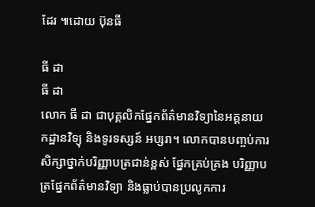ដែរ ៕ដោយ ប៊ុនធី

ធី ដា
ធី ដា
លោក ធី ដា ជាបុគ្គលិកផ្នែកព័ត៌មានវិទ្យានៃអគ្គនាយកដ្ឋានវិទ្យុ និងទូរទស្សន៍ អប្សរា។ លោកបានបញ្ចប់ការសិក្សាថ្នាក់បរិញ្ញាបត្រជាន់ខ្ពស់ ផ្នែកគ្រប់គ្រង បរិញ្ញាបត្រផ្នែកព័ត៌មានវិទ្យា និងធ្លាប់បានប្រលូកការ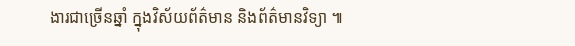ងារជាច្រើនឆ្នាំ ក្នុងវិស័យព័ត៌មាន និងព័ត៌មានវិទ្យា ៕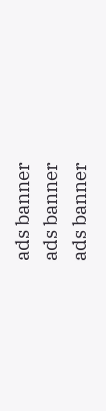ads banner
ads banner
ads banner